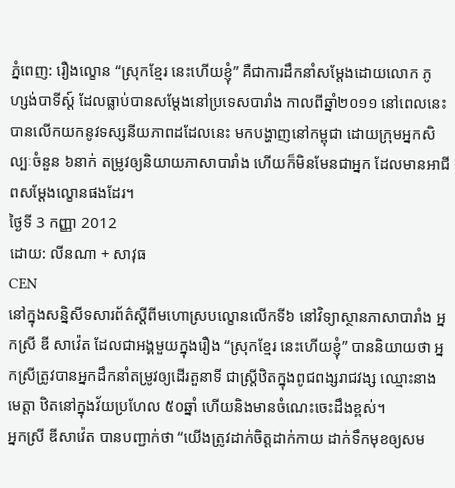ភ្នំពេញ: រឿងល្ខោន “ស្រុកខ្មែរ នេះហើយខ្ញុំ” គឺជាការដឹកនាំសម្ដែងដោយលោក ភូ ហ្សង់បាទីស្ដ៍ ដែលធ្លាប់បានសម្ដែងនៅប្រទេសបារាំង កាលពីឆ្នាំ២០១១ នៅពេលនេះ បានលើកយកនូវទស្សនីយភាពដដែលនេះ មកបង្ហាញនៅកម្ពុជា ដោយក្រុមអ្នកសិល្បៈចំនួន ៦នាក់ តម្រូវឲ្យនិយាយភាសាបារាំង ហើយក៏មិនមែនជាអ្នក ដែលមានអាជីពសម្ដែងល្ខោនផងដែរ។
ថ្ងៃទី 3 កញ្ញា 2012
ដោយ: លីនណា + សាវុធ
CEN
នៅក្នុងសន្និសីទសារព័ត៌ស្ដីពីមហោស្របល្ខោនលើកទី៦ នៅវិទ្យាស្ថានភាសាបារាំង អ្នកស្រី ឌី សាវ៉េត ដែលជាអង្គមួយក្នុងរឿង “ស្រុកខ្មែរ នេះហើយខ្ញុំ” បាននិយាយថា អ្នកស្រីត្រូវបានអ្នកដឹកនាំតម្រូវឲ្យដើរតួនាទី ជាស្ដ្រីឋិតក្នុងពូជពង្សរាជវង្ស ឈ្មោះនាង មេត្តា ឋិតនៅក្នុងវ័យប្រហែល ៥០ឆ្នាំ ហើយនិងមានចំណេះចេះដឹងខ្ពស់។
អ្នកស្រី ឌីសាវ៉េត បានបញ្ជាក់ថា “យើងត្រូវដាក់ចិត្តដាក់កាយ ដាក់ទឹកមុខឲ្យសម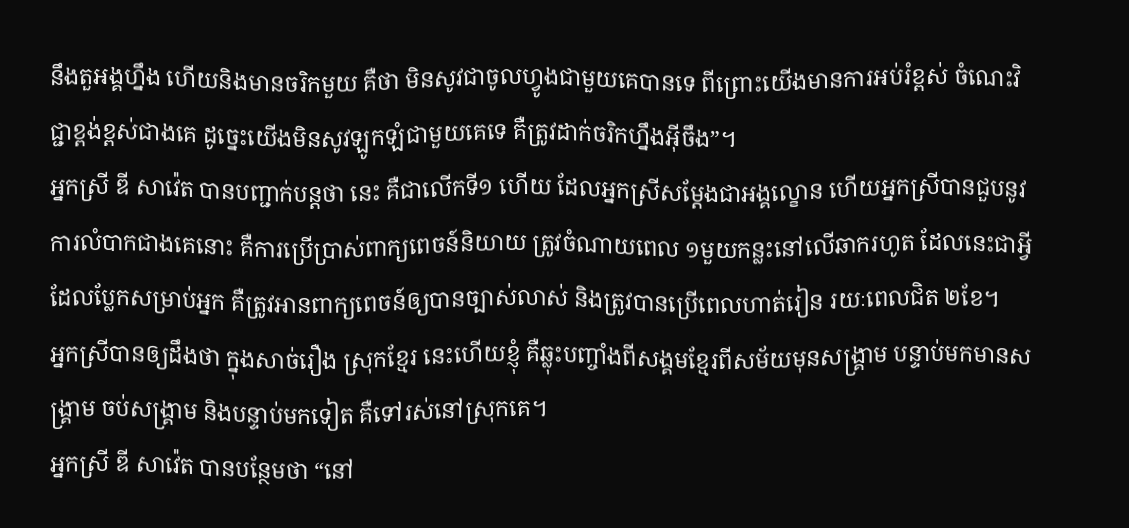នឹងតួអង្គហ្នឹង ហើយនិងមានចរិកមួយ គឺថា មិនសូវជាចូលហ្វូងជាមួយគេបានទេ ពីព្រោះយើងមានការអប់រំខ្ពស់ ចំណេះវិជ្ជាខ្ពង់ខ្ពស់ជាងគេ ដូច្នេះយើងមិនសូវឡូកឡំជាមួយគេទេ គឺត្រូវដាក់ចរិកហ្នឹងអ៊ីចឹង”។
អ្នកស្រី ឌី សាវ៉េត បានបញ្ជាក់បន្តថា នេះ គឺជាលើកទី១ ហើយ ដែលអ្នកស្រីសម្ដែងជាអង្គល្ខោន ហើយអ្នកស្រីបានជួបនូវការលំបាកជាងគេនោះ គឺការប្រើប្រាស់ពាក្យពេចន៍និយាយ ត្រូវចំណាយពេល ១មួយកន្លះនៅលើឆាករហូត ដែលនេះជាអ្វីដែលប្លែកសម្រាប់អ្នក គឺត្រូវអានពាក្យពេចន៍ឲ្យបានច្បាស់លាស់ និងត្រូវបានប្រើពេលហាត់រៀន រយៈពេលជិត ២ខែ។
អ្នកស្រីបានឲ្យដឹងថា ក្នុងសាច់រឿង ស្រុកខ្មែរ នេះហើយខ្ញុំ គឺឆ្លុះបញ្ចាំងពីសង្គមខ្មែរពីសម័យមុនសង្គ្រាម បន្ទាប់មកមានសង្គ្រាម ចប់សង្គ្រាម និងបន្ទាប់មកទៀត គឺទៅរស់នៅស្រុកគេ។
អ្នកស្រី ឌី សាវ៉េត បានបន្ថែមថា “នៅ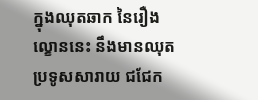ក្នុងឈុតឆាក នៃរឿងល្ខោននេះ នឹងមានឈុតប្រទូសសារាយ ជជែក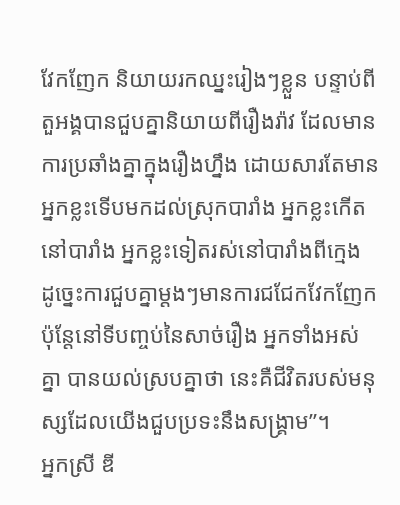វែកញែក និយាយរកឈ្នះរៀងៗខ្លួន បន្ទាប់ពីតួអង្គបានជួបគ្នានិយាយពីរឿងរ៉ាវ ដែលមានការប្រឆាំងគ្នាក្នុងរឿងហ្នឹង ដោយសារតែមានអ្នកខ្លះទើបមកដល់ស្រុកបារាំង អ្នកខ្លះកើតនៅបារាំង អ្នកខ្លះទៀតរស់នៅបារាំងពីក្មេង ដូច្នេះការជួបគ្នាម្ដងៗមានការជជែកវែកញែក ប៉ុន្តែនៅទីបញ្ចប់នៃសាច់រឿង អ្នកទាំងអស់គ្នា បានយល់ស្របគ្នាថា នេះគឺជីវិតរបស់មនុស្សដែលយើងជួបប្រទះនឹងសង្គ្រាម”។
អ្នកស្រី ឌី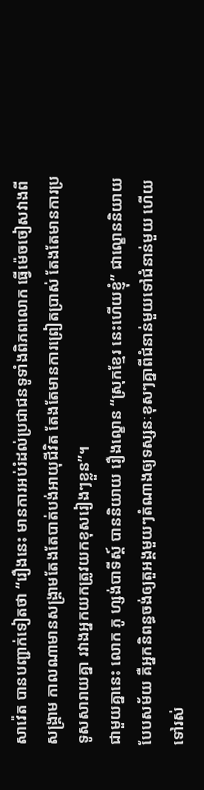សាវ៉េត បានបញ្ជាក់ទៀតថា “រឿងនេះ មានការអប់រំដល់ប្រជាជនទូទាំងពិភពលោក ធ្វើម៉េចចៀសវាងពីសង្គ្រាម កាលណាមានសង្គ្រាមតែងតែបាត់បង់អាយុជីវិត តែងតែមានការព្រៀតប្រាស់ តែងតែមានការប្រទូសសារាយគ្នា រវាងអ្នកយកត្រូវយកខុសរៀងៗខ្លួន”។
ជាមួយគ្នានេះ លោក ភូ ហ្សង់បាទីស្ដ៍ បាននិយាយ រឿងល្ខោន “ស្រុកខ្មែរ នេះហើយខ្ញុំ” ជាល្ខោននិយាយបែបសម័យ គឺអ្នកនិពន្ធចង់ឲ្យតួអង្គមួយៗតំណាងឲ្យទស្សនៈខុសៗគ្នាពីជំនាន់មួយទៅជំនាន់មួយ ហើយទៅរស់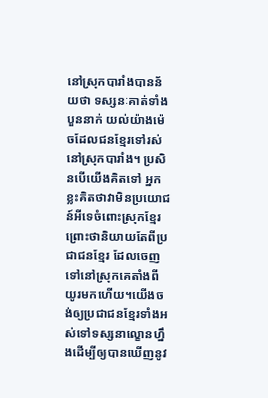នៅស្រុកបារាំងបានន័យថា ទស្សនៈគាត់ទាំងបួននាក់ យល់យ៉ាងម៉េចដែលជនខ្មែរទៅរស់នៅស្រុកបារាំង។ ប្រសិនបើយើងគិតទៅ អ្នកខ្លះគិតថាវាមិនប្រយោជន៍អីទេចំពោះស្រុកខ្មែរ ព្រោះថានិយាយតែពីប្រជាជនខ្មែរ ដែលចេញទៅនៅស្រុកគេតាំងពីយូរមកហើយ។យើងចង់ឲ្យប្រជាជនខ្មែរទាំងអស់ទៅទស្សនាល្ខោនហ្នឹងដើម្បីឲ្យបានឃើញនូវ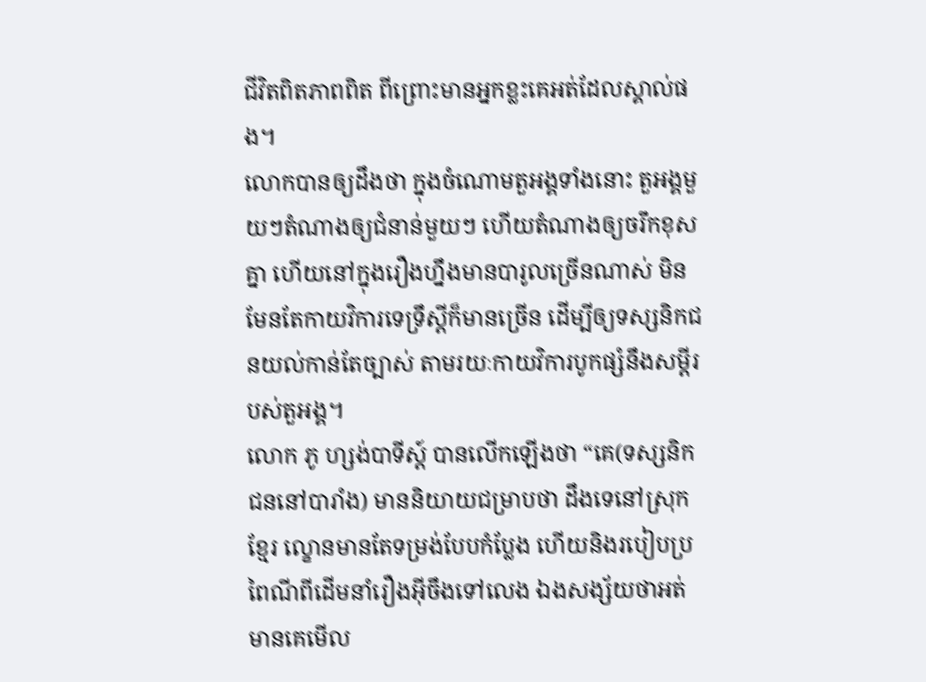ជីវិតពិតភាពពិត ពីព្រោះមានអ្នកខ្លះគេអត់ដែលស្គាល់ផង។
លោកបានឲ្យដឹងថា ក្នុងចំណោមតួអង្គទាំងនោះ តួអង្គមួយៗតំណាងឲ្យជំនាន់មួយៗ ហើយតំណាងឲ្យចរឹកខុសគ្នា ហើយនៅក្នុងរឿងហ្នឹងមានបារូលច្រើនណាស់ មិនមែនតែកាយវិការទេទ្រឹស្តីក៏មានច្រើន ដើម្បីឲ្យទស្សនិកជនយល់កាន់តែច្បាស់ តាមរយៈកាយវិការបូកផ្សំនឹងសម្តីរបស់តួអង្គ។
លោក ភូ ហ្សង់បាទីស្ដ៍ បានលើកឡើងថា “គេ(ទស្សនិកជននៅបារាំង) មាននិយាយជម្រាបថា ដឹងទេនៅស្រុកខ្មែរ ល្ខោនមានតែទម្រង់បែបកំប្លែង ហើយនិងរបៀបប្រពៃណីពីដើមនាំរឿងអ៊ីចឹងទៅលេង ឯងសង្ស័យថាអត់មានគេមើល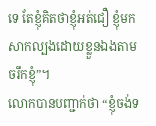ទេ តែខ្ញុំគិតថាខ្ញុំអត់ជឿ ខ្ញុំមកសាកល្បងដោយខ្លួនឯងតាមចរឹកខ្ញុំ”។
លោកបានបញ្ជាក់ថា “ខ្ញុំចង់ទ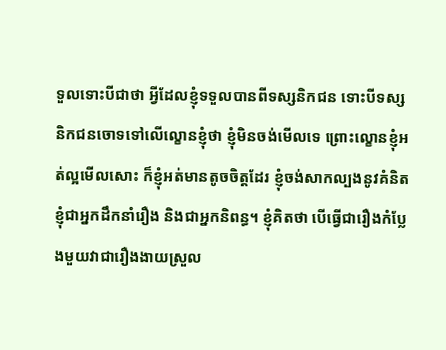ទួលទោះបីជាថា អ្វីដែលខ្ញុំទទួលបានពីទស្សនិកជន ទោះបីទស្សនិកជនចោទទៅលើល្ខោនខ្ញុំថា ខ្ញុំមិនចង់មើលទេ ព្រោះល្ខោនខ្ញុំអត់ល្អមើលសោះ ក៏ខ្ញុំអត់មានតូចចិត្តដែរ ខ្ញុំចង់សាកល្បងនូវគំនិតខ្ញុំជាអ្នកដឹកនាំរឿង និងជាអ្នកនិពន្ធ។ ខ្ញុំគិតថា បើធ្វើជារឿងកំប្លែងមួយវាជារឿងងាយស្រួល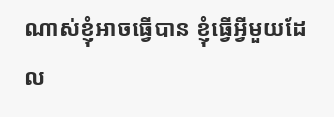ណាស់ខ្ញុំអាចធ្វើបាន ខ្ញុំធ្វើអ្វីមួយដែល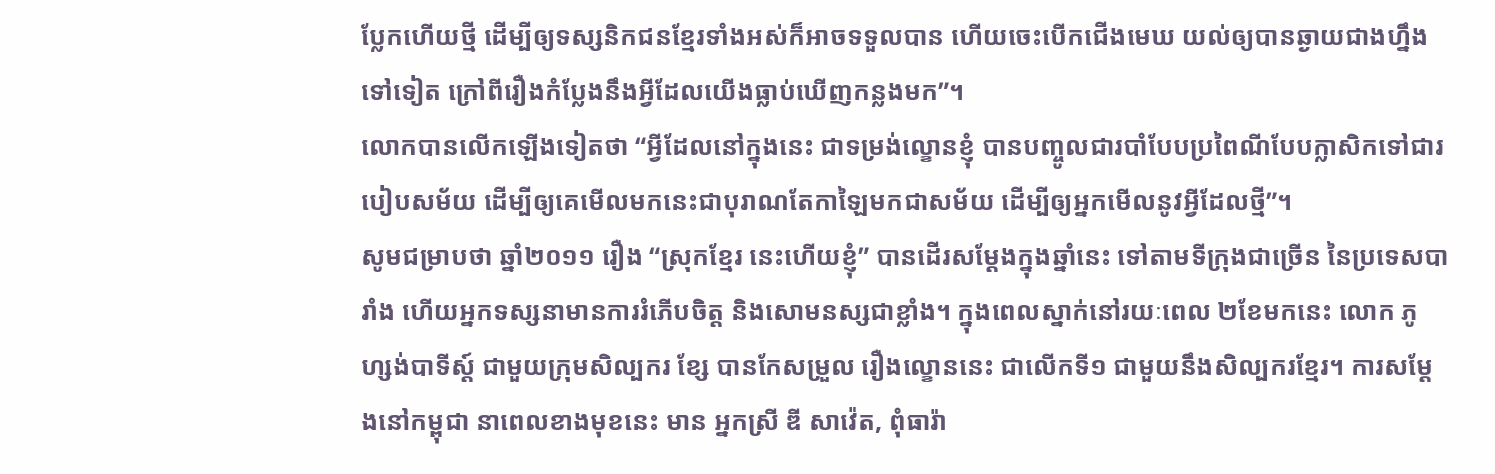ប្លែកហើយថ្មី ដើម្បីឲ្យទស្សនិកជនខ្មែរទាំងអស់ក៏អាចទទួលបាន ហើយចេះបើកជើងមេឃ យល់ឲ្យបានឆ្ងាយជាងហ្នឹងទៅទៀត ក្រៅពីរឿងកំប្លែងនឹងអ្វីដែលយើងធ្លាប់ឃើញកន្លងមក”។
លោកបានលើកឡើងទៀតថា “អ្វីដែលនៅក្នុងនេះ ជាទម្រង់ល្ខោនខ្ញុំ បានបញ្ចូលជារបាំបែបប្រពៃណីបែបក្លាសិកទៅជារបៀបសម័យ ដើម្បីឲ្យគេមើលមកនេះជាបុរាណតែកាឡៃមកជាសម័យ ដើម្បីឲ្យអ្នកមើលនូវអ្វីដែលថ្មី”។
សូមជម្រាបថា ឆ្នាំ២០១១ រឿង “ស្រុកខ្មែរ នេះហើយខ្ញុំ” បានដើរសម្ដែងក្នុងឆ្នាំនេះ ទៅតាមទីក្រុងជាច្រើន នៃប្រទេសបារាំង ហើយអ្នកទស្សនាមានការរំភើបចិត្ត និងសោមនស្សជាខ្លាំង។ ក្នុងពេលស្នាក់នៅរយៈពេល ២ខែមកនេះ លោក ភូហ្សង់បាទីស្ត៍ ជាមួយក្រុមសិល្បករ ខ្សែ បានកែសម្រួល រឿងល្ខោននេះ ជាលើកទី១ ជាមួយនឹងសិល្បករខ្មែរ។ ការសម្ដែងនៅកម្ពុជា នាពេលខាងមុខនេះ មាន អ្នកស្រី ឌី សាវ៉េត, ពុំធារ៉ា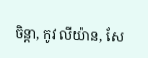ចិន្តា, កូវ លីយ៉ាន, សែ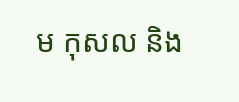ម កុសល និង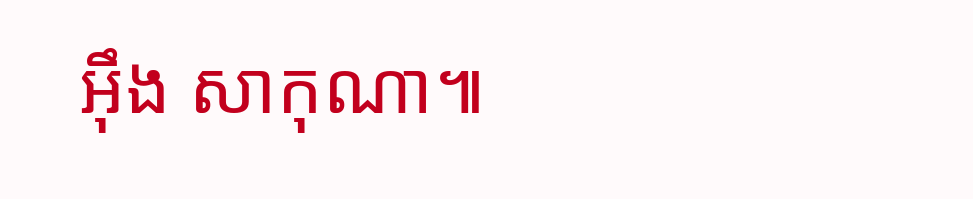អ៊ឹង សាកុណា៕